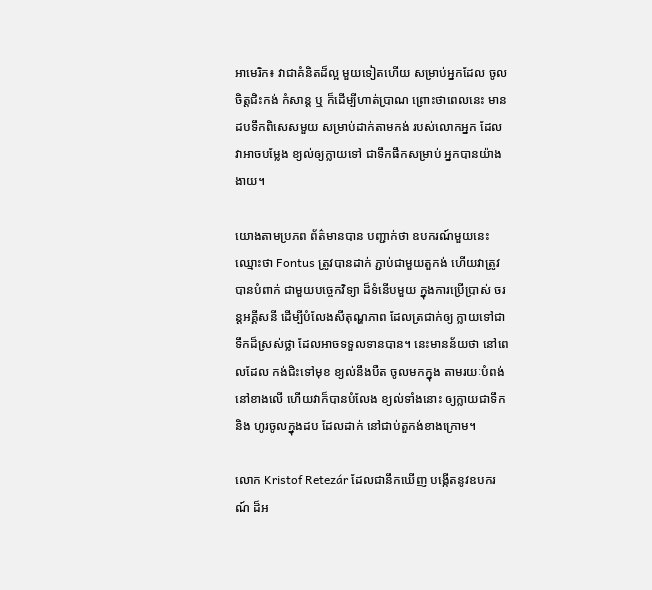អាមេរិក៖ វាជាគំនិតដ៏ល្អ មួយទៀតហើយ សម្រាប់អ្នកដែល ចូលចិត្តជិះកង់ កំសាន្ត ឬ ក៏ដើម្បីហាត់ប្រាណ ព្រោះថាពេលនេះ មានដបទឹកពិសេសមួយ សម្រាប់ដាក់តាមកង់ របស់លោកអ្នក ដែលវាអាចបម្លែង ខ្យល់ឲ្យក្លាយទៅ ជាទឹកផឹកសម្រាប់ អ្នកបានយ៉ាងងាយ។

យោងតាមប្រភព ព័ត៌មានបាន បញ្ជាក់ថា ឧបករណ៍មួយនេះ ឈ្មោះថា Fontus ត្រូវបានដាក់ ភ្ជាប់ជាមួយតួកង់ ហើយវាត្រូវបានបំពាក់ ជាមួយបច្ចេកវិទ្យា ដ៏ទំនើបមួយ ក្នុងការប្រើប្រាស់ ចរន្តអគ្គីសនី ដើម្បីបំលែងសីតុណ្ហភាព ដែលត្រជាក់ឲ្យ ក្លាយទៅជាទឹកដ៏ស្រស់ថ្លា ដែលអាចទទួលទានបាន។ នេះមានន័យថា នៅពេលដែល កង់ជិះទៅមុខ ខ្យល់នឹងបឺត ចូលមកក្នុង តាមរយៈបំពង់ នៅខាងលើ ហើយវាក៏បានបំលែង ខ្យល់ទាំងនោះ ឲ្យក្លាយជាទឹក និង ហូរចូលក្នុងដប ដែលដាក់ នៅជាប់តួកង់ខាងក្រោម។

លោក Kristof Retezár ដែលជានឹកឃើញ បង្កើតនូវឧបករណ៍ ដ៏អ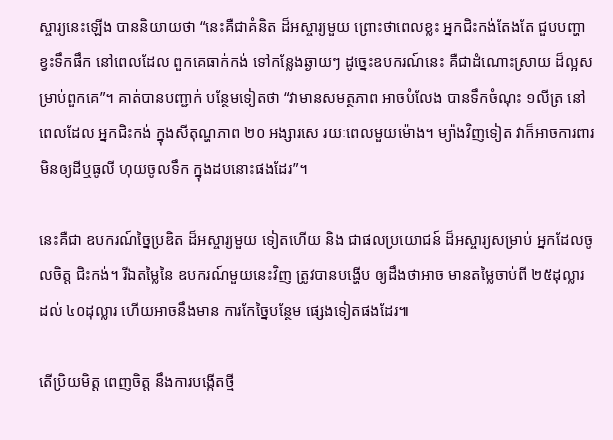ស្ចារ្យនេះឡើង បាននិយាយថា “នេះគឺជាគំនិត ដ៏អស្ចារ្យមួយ ព្រោះថាពេលខ្លះ អ្នកជិះកង់តែងតែ ជួបបញ្ហា ខ្វះទឹកផឹក នៅពេលដែល ពួកគេធាក់កង់ ទៅកន្លែងឆ្ងាយៗ ដូច្នេះឧបករណ៍នេះ គឺជាដំណោះស្រាយ ដ៏ល្អសម្រាប់ពួកគេ”។ គាត់បានបញ្ជាក់ បន្ថែមទៀតថា “វាមានសមត្ថភាព អាចបំលែង បានទឹកចំណុះ ១លីត្រ នៅពេលដែល អ្នកជិះកង់ ក្នុងសីតុណ្ហភាព ២០ អង្សារសេ រយៈពេលមួយម៉ោង។ ម្យ៉ាងវិញទៀត វាក៏អាចការពារ មិនឲ្យដីឬធូលី ហុយចូលទឹក ក្នុងដបនោះផងដែរ”។

នេះគឺជា ឧបករណ៍ច្នៃប្រឌិត ដ៏អស្ចារ្យមួយ ទៀតហើយ និង ជាផលប្រយោជន៍ ដ៏អស្ចារ្យសម្រាប់ អ្នកដែលចូលចិត្ត ជិះកង់។ រីឯតម្លៃនៃ ឧបករណ៍មួយនេះវិញ ត្រូវបានបង្ហើប ឲ្យដឹងថាអាច មានតម្លៃចាប់ពី ២៥ដុល្លារ ដល់ ៤០ដុល្លារ ហើយអាចនឹងមាន ការកែច្នៃបន្ថែម ផ្សេងទៀតផងដែរ៕

តើប្រិយមិត្ត ពេញចិត្ត នឹងការបង្កើតថ្មី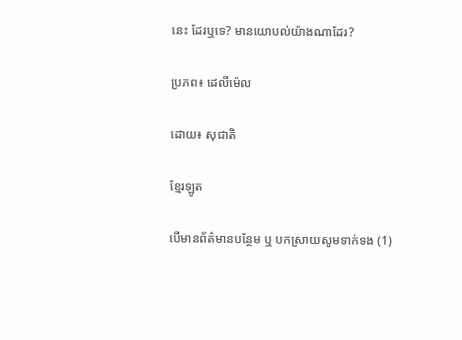នេះ ដែរឬទេ? មានយោបល់យ៉ាងណាដែរ?

ប្រភព៖ ដេលីម៉េល

ដោយ៖ សុជាតិ

ខ្មែរឡូត

បើមានព័ត៌មានបន្ថែម ឬ បកស្រាយសូមទាក់ទង (1)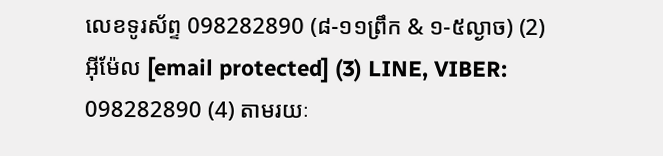លេខទូរស័ព្ទ 098282890 (៨-១១ព្រឹក & ១-៥ល្ងាច) (2) អ៊ីម៉ែល [email protected] (3) LINE, VIBER: 098282890 (4) តាមរយៈ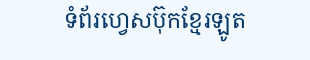ទំព័រហ្វេសប៊ុកខ្មែរឡូត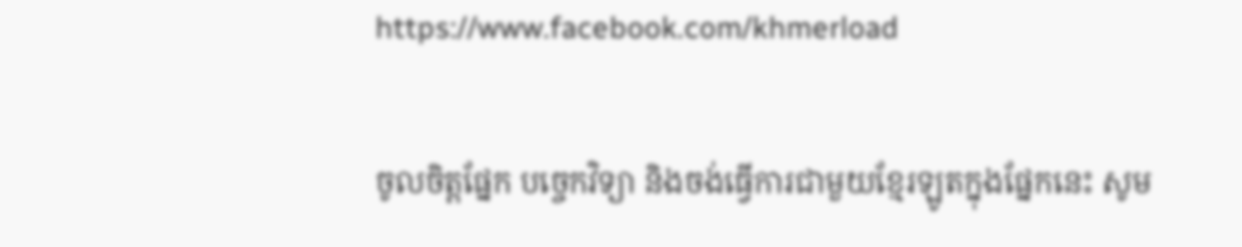https://www.facebook.com/khmerload

ចូលចិត្តផ្នែក បច្ចេកវិទ្យា និងចង់ធ្វើការជាមួយខ្មែរឡូតក្នុងផ្នែកនេះ សូម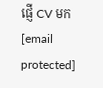ផ្ញើ CV មក [email protected]